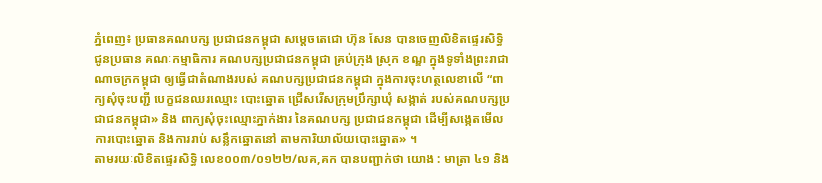ភ្នំពេញ៖ ប្រធានគណបក្ស ប្រជាជនកម្ពុជា សម្ដេចតេជោ ហ៊ុន សែន បានចេញលិខិតផ្ទេរសិទ្ធិ ជូនប្រធាន គណៈកម្មាធិការ គណបក្សប្រជាជនកម្ពុជា គ្រប់ក្រុង ស្រុក ខណ្ឌ ក្នុងទូទាំងព្រះរាជាណាចក្រកម្ពុជា ឲ្យធ្វើជាតំណាងរបស់ គណបក្សប្រជាជនកម្ពុជា ក្នុងការចុះហត្ថលេខាលើ “ពាក្យសុំចុះបញ្ជី បេក្ខជនឈរឈ្មោះ បោះឆ្នោត ជ្រើសរើសក្រុមប្រឹក្សាឃុំ សង្កាត់ របស់គណបក្សប្រជាជនកម្ពុជា» និង ពាក្យសុំចុះឈ្មោះភ្នាក់ងារ នៃគណបក្ស ប្រជាជនកម្ពុជា ដើម្បីសង្កេតមើលការបោះឆ្នោត និងការរាប់ សន្លឹកឆ្នោតនៅ តាមការិយាល័យបោះឆ្នោត» ។
តាមរយៈលិខិតផ្ទេរសិទ្ធិ លេខ០០៣/០១២២/លគ,គក បានបញ្ជាក់ថា យោង : មាត្រា ៤១ និង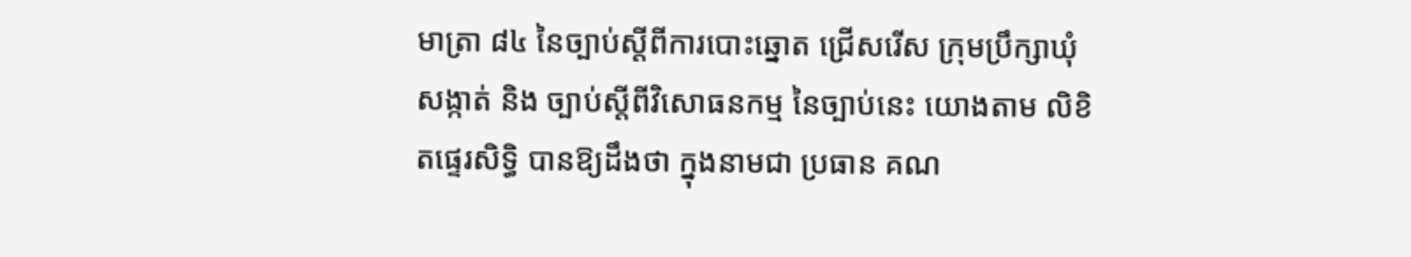មាត្រា ៨៤ នៃច្បាប់ស្តីពីការបោះឆ្នោត ជ្រើសរើស ក្រុមប្រឹក្សាឃុំ សង្កាត់ និង ច្បាប់ស្តីពីវិសោធនកម្ម នៃច្បាប់នេះ យោងតាម លិខិតផ្ទេរសិទ្ធិ បានឱ្យដឹងថា ក្នុងនាមជា ប្រធាន គណ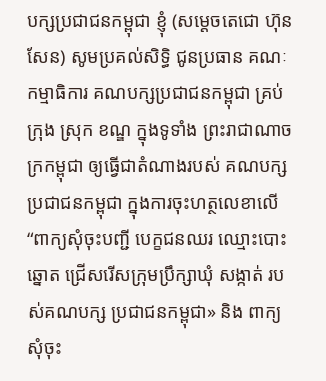បក្សប្រជាជនកម្ពុជា ខ្ញុំ (សម្ដេចតេជោ ហ៊ុន សែន) សូមប្រគល់សិទ្ធិ ជូនប្រធាន គណៈកម្មាធិការ គណបក្សប្រជាជនកម្ពុជា គ្រប់ក្រុង ស្រុក ខណ្ឌ ក្នុងទូទាំង ព្រះរាជាណាចក្រកម្ពុជា ឲ្យធ្វើជាតំណាងរបស់ គណបក្សប្រជាជនកម្ពុជា ក្នុងការចុះហត្ថលេខាលើ “ពាក្យសុំចុះបញ្ជី បេក្ខជនឈរ ឈ្មោះបោះឆ្នោត ជ្រើសរើសក្រុមប្រឹក្សាឃុំ សង្កាត់ របស់គណបក្ស ប្រជាជនកម្ពុជា» និង ពាក្យសុំចុះ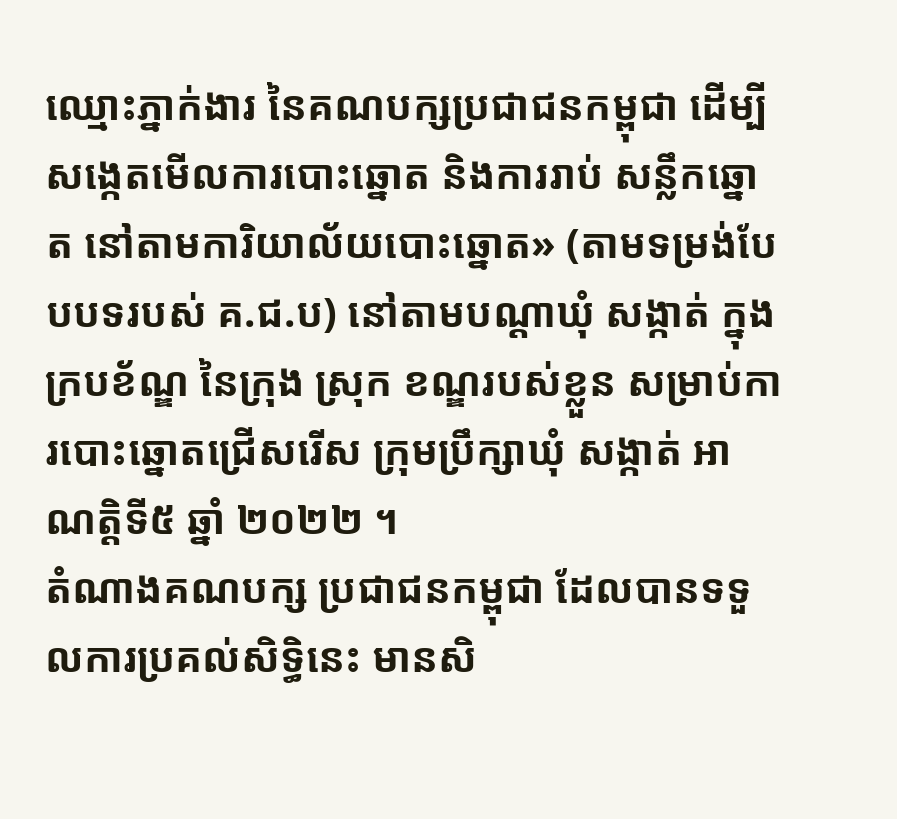ឈ្មោះភ្នាក់ងារ នៃគណបក្សប្រជាជនកម្ពុជា ដើម្បីសង្កេតមើលការបោះឆ្នោត និងការរាប់ សន្លឹកឆ្នោត នៅតាមការិយាល័យបោះឆ្នោត» (តាមទម្រង់បែបបទរបស់ គ.ជ.ប) នៅតាមបណ្តាឃុំ សង្កាត់ ក្នុងក្របខ័ណ្ឌ នៃក្រុង ស្រុក ខណ្ឌរបស់ខ្លួន សម្រាប់ការបោះឆ្នោតជ្រើសរើស ក្រុមប្រឹក្សាឃុំ សង្កាត់ អាណត្តិទី៥ ឆ្នាំ ២០២២ ។
តំណាងគណបក្ស ប្រជាជនកម្ពុជា ដែលបានទទួលការប្រគល់សិទ្ធិនេះ មានសិ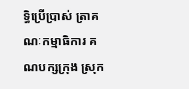ទ្ធិប្រើប្រាស់ ត្រាគណៈកម្មាធិការ គណបក្សក្រុង ស្រុក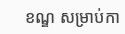ខណ្ឌ សម្រាប់កា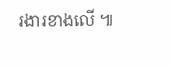រងារខាងលើ ៕